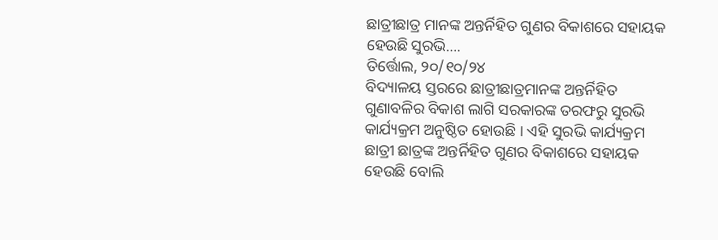ଛାତ୍ରୀଛାତ୍ର ମାନଙ୍କ ଅନ୍ତର୍ନିହିତ ଗୁଣର ବିକାଶରେ ସହାୟକ ହେଉଛି ସୁରଭି….
ତିର୍ତ୍ତୋଲ, ୨୦/୧୦/୨୪
ବିଦ୍ୟାଳୟ ସ୍ତରରେ ଛାତ୍ରୀଛାତ୍ରମାନଙ୍କ ଅନ୍ତର୍ନିହିତ ଗୁଣାବଳିର ବିକାଶ ଲାଗି ସରକାରଙ୍କ ତରଫରୁ ସୁରଭି କାର୍ଯ୍ୟକ୍ରମ ଅନୁଷ୍ଠିତ ହୋଉଛି । ଏହି ସୁରଭି କାର୍ଯ୍ୟକ୍ରମ ଛାତ୍ରୀ ଛାତ୍ରଙ୍କ ଅନ୍ତର୍ନିହିତ ଗୁଣର ବିକାଶରେ ସହାୟକ ହେଉଛି ବୋଲି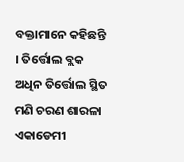ବକ୍ତାମାନେ କହିଛନ୍ତି । ତିର୍ତ୍ତୋଲ ବ୍ଲକ ଅଧିନ ତିର୍ତ୍ତୋଲ ସ୍ଥିତ ମଣି ଚରଣ ଶାରଳା ଏକାଡେମୀ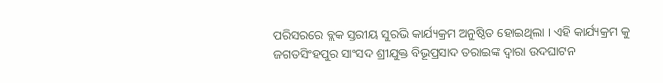ପରିସରରେ ବ୍ଲକ ସ୍ତରୀୟ ସୁରଭି କାର୍ଯ୍ୟକ୍ରମ ଅନୁଷ୍ଠିତ ହୋଇଥିଲା । ଏହି କାର୍ଯ୍ୟକ୍ରମ କୁ ଜଗତସିଂହପୁର ସାଂସଦ ଶ୍ରୀଯୁକ୍ତ ବିଭୂପ୍ରସାଦ ତରାଇଙ୍କ ଦ୍ବାରା ଉଦଘାଟନ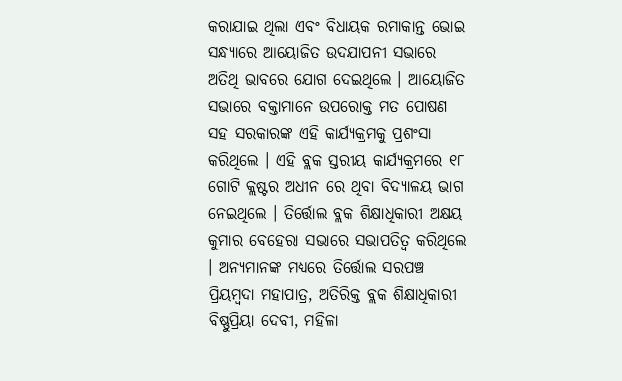କରାଯାଇ ଥିଲା ଏବଂ ବିଧାୟକ ରମାକାନ୍ତ ଭୋଇ ସନ୍ଧ୍ୟାରେ ଆୟୋଜିତ ଉଦଯାପନୀ ସଭାରେ ଅତିଥି ଭାବରେ ଯୋଗ ଦେଇଥିଲେ । ଆୟୋଜିତ ସଭାରେ ବକ୍ତାମାନେ ଉପରୋକ୍ତ ମତ ପୋଷଣ ସହ ସରକାରଙ୍କ ଏହି କାର୍ଯ୍ୟକ୍ରମକୁ ପ୍ରଶଂସା କରିଥିଲେ । ଏହି ବ୍ଲକ ସ୍ତରୀୟ କାର୍ଯ୍ୟକ୍ରମରେ ୧୮ ଗୋଟି କ୍ଲଷ୍ଟର ଅଧୀନ ରେ ଥିବା ବିଦ୍ୟାଳୟ ଭାଗ ନେଇଥିଲେ । ତିର୍ତ୍ତୋଲ ବ୍ଲକ ଶିକ୍ଷାଧିକାରୀ ଅକ୍ଷୟ କୁମାର ବେହେରା ସଭାରେ ସଭାପତିତ୍ବ କରିଥିଲେ । ଅନ୍ୟମାନଙ୍କ ମଧ୍ୟରେ ତିର୍ତ୍ତୋଲ ସରପଞ୍ଚ ପ୍ରିୟମ୍ବଦା ମହାପାତ୍ର, ଅତିରିକ୍ତ ବ୍ଲକ ଶିକ୍ଷାଧିକାରୀ ବିଷ୍ଣୁପ୍ରିୟା ଦେବୀ, ମହିଳା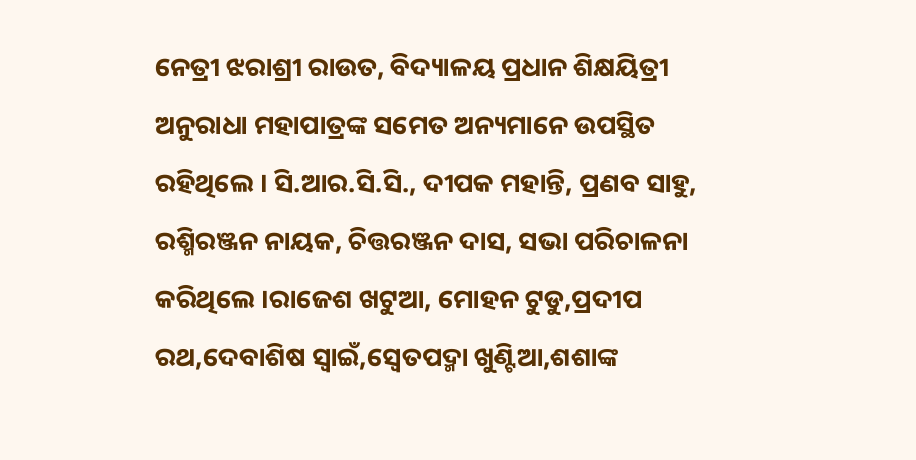ନେତ୍ରୀ ଝରାଶ୍ରୀ ରାଉତ, ବିଦ୍ୟାଳୟ ପ୍ରଧାନ ଶିକ୍ଷୟିତ୍ରୀ ଅନୁରାଧା ମହାପାତ୍ରଙ୍କ ସମେତ ଅନ୍ୟମାନେ ଉପସ୍ଥିତ ରହିଥିଲେ । ସି.ଆର.ସି.ସି., ଦୀପକ ମହାନ୍ତି, ପ୍ରଣବ ସାହୁ, ରଶ୍ମିରଞ୍ଜନ ନାୟକ, ଚିତ୍ତରଞ୍ଜନ ଦାସ, ସଭା ପରିଚାଳନା କରିଥିଲେ ।ରାଜେଶ ଖଟୁଆ, ମୋହନ ଟୁଡୁ,ପ୍ରଦୀପ ରଥ,ଦେବାଶିଷ ସ୍ୱାଇଁ,ସ୍ବେତପଦ୍ମା ଖୁଣ୍ଟିଆ,ଶଶାଙ୍କ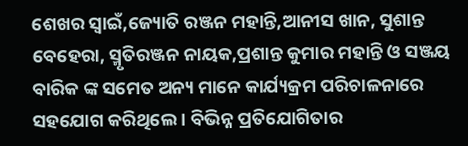ଶେଖର ସ୍ୱାଇଁ,ଜ୍ୟୋତି ରଞ୍ଜନ ମହାନ୍ତି,ଆନୀସ ଖାନ, ସୁଶାନ୍ତ ବେହେରା, ସ୍ମୃତିରଞ୍ଜନ ନାୟକ,ପ୍ରଶାନ୍ତ କୁମାର ମହାନ୍ତି ଓ ସଞ୍ଜୟ ବାରିକ ଙ୍କ ସମେତ ଅନ୍ୟ ମାନେ କାର୍ଯ୍ୟକ୍ରମ ପରିଚାଳନାରେ ସହଯୋଗ କରିଥିଲେ । ବିଭିନ୍ନ ପ୍ରତିଯୋଗିତାର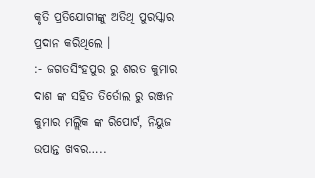କୃତି ପ୍ରତିଯୋଗୀଙ୍କୁ ଅତିଥି ପୁରସ୍କାର ପ୍ରଦାନ କରିଥିଲେ ।
:- ଜଗତସିଂହପୁର ରୁ ଶରତ କୁମାର ଦାଶ ଙ୍କ ସହିତ ତିର୍ତୋଲ ରୁ ରଞ୍ଜନ କୁମାର ମଲ୍ଲିକ ଙ୍କ ରିପୋର୍ଟ, ନିୟୁଜ ଉପାନ୍ତ ଖବର…..